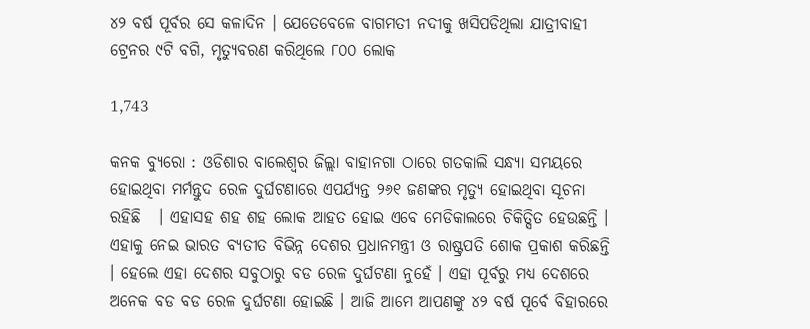୪୨ ବର୍ଷ ପୂର୍ବର ସେ କଳାଦିନ । ଯେତେବେଳେ ବାଗମତୀ ନଦୀକୁ ଖସିପଡିଥିଲା ଯାତ୍ରୀବାହୀ ଟ୍ରେନର ୯ଟି ବଗି, ମୃତ୍ୟୁବରଣ କରିଥିଲେ ୮୦୦ ଲୋକ

1,743

କନକ ବ୍ୟୁରୋ : ଓଡିଶାର ବାଲେଶ୍ୱର ଜିଲ୍ଲା ବାହାନଗା ଠାରେ ଗତକାଲି ସନ୍ଧ୍ୟା ସମୟରେ ହୋଇଥିବା ମର୍ମନ୍ତୁଦ ରେଳ ଦୁର୍ଘଟଣାରେ ଏପର୍ଯ୍ୟନ୍ତ ୨୬୧ ଜଣଙ୍କର ମୃତ୍ୟୁ ହୋଇଥିବା ସୂଚନା ରହିଛି   । ଏହାସହ ଶହ ଶହ ଲୋକ ଆହତ ହୋଇ ଏବେ ମେଡିକାଲରେ ଚିକିତ୍ସିତ ହେଉଛନ୍ତି । ଏହାକୁ ନେଇ ଭାରତ ବ୍ୟତୀତ ବିଭିନ୍ନ ଦେଶର ପ୍ରଧାନମନ୍ତ୍ରୀ ଓ ରାଷ୍ଟ୍ରପତି ଶୋକ ପ୍ରକାଶ କରିଛନ୍ତି । ହେଲେ ଏହା ଦେଶର ସବୁଠାରୁ ବଡ ରେଳ ଦୁର୍ଘଟଣା ନୁହେଁ । ଏହା ପୂର୍ବରୁ ମଧ୍ୟ ଦେଶରେ ଅନେକ ବଡ ବଡ ରେଳ ଦୁର୍ଘଟଣା ହୋଇଛି । ଆଜି ଆମେ ଆପଣଙ୍କୁ ୪୨ ବର୍ଷ ପୂର୍ବେ ବିହାରରେ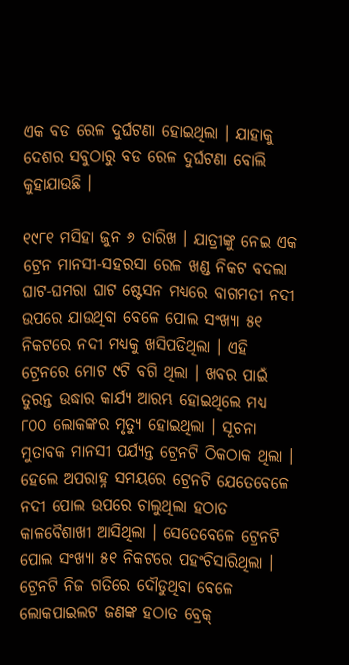ଏକ ବଡ ରେଳ ଦୁର୍ଘଟଣା ହୋଇଥିଲା । ଯାହାକୁ ଦେଶର ସବୁଠାରୁ ବଡ ରେଳ ଦୁର୍ଘଟଣା ବୋଲି କୁହାଯାଉଛି ।

୧୯୮୧ ମସିହା ଜୁନ ୬ ତାରିଖ । ଯାତ୍ରୀଙ୍କୁ ନେଇ ଏକ ଟ୍ରେନ ମାନସୀ-ସହରସା ରେଳ ଖଣ୍ଡ ନିକଟ ବଦଲା ଘାଟ-ଘମରା ଘାଟ ଷ୍ଟେସନ ମଧ୍ୟରେ ବାଗମତୀ ନଦୀ ଉପରେ ଯାଉଥିବା ବେଳେ ପୋଲ ସଂଖ୍ୟା ୫୧ ନିକଟରେ ନଦୀ ମଧ୍ୟକୁ ଖସିପଡିଥିଲା । ଏହି ଟ୍ରେନରେ ମୋଟ ୯ଟି ବଗି ଥିଲା । ଖବର ପାଇଁ ତୁରନ୍ତ ଉଦ୍ଧାର କାର୍ଯ୍ୟ ଆରମ୍ଭ ହୋଇଥିଲେ ମଧ୍ୟ ୮୦୦ ଲୋକଙ୍କର ମୃତ୍ୟୁ ହୋଇଥିଲା । ସୂଚନା ମୁତାବକ ମାନସୀ ପର୍ଯ୍ୟନ୍ତ ଟ୍ରେନଟି ଠିକଠାକ ଥିଲା । ହେଲେ ଅପରାହ୍ନ ସମୟରେ ଟ୍ରେନଟି ଯେତେବେଳେ ନଦୀ ପୋଲ ଉପରେ ଚାଲୁଥିଲା ହଠାତ କାଳବୈଶାଖୀ ଆସିଥିଲା । ସେତେବେଳେ ଟ୍ରେନଟି ପୋଲ ସଂଖ୍ୟା ୫୧ ନିକଟରେ ପହଂଚିସାରିଥିଲା । ଟ୍ରେନଟି ନିଜ ଗତିରେ ଦୌଡୁଥିବା ବେଳେ ଲୋକପାଇଲଟ ଜଣଙ୍କ ହଠାତ ବ୍ରେକ୍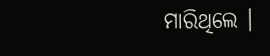ମାରିଥିଲେ ।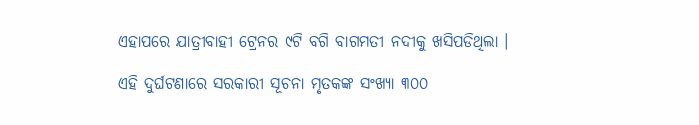ଏହାପରେ ଯାତ୍ରୀବାହୀ ଟ୍ରେନର ୯ଟି ବଗି ବାଗମତୀ ନଦୀକୁ ଖସିପଡିଥିଲା ।

ଏହି ଦୁର୍ଘଟଣାରେ ସରକାରୀ ସୂଚନା ମୃତକଙ୍କ ସଂଖ୍ୟା ୩୦୦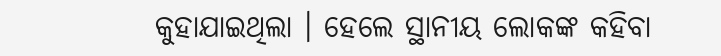କୁହାଯାଇଥିଲା । ହେଲେ ସ୍ଥାନୀୟ ଲୋକଙ୍କ କହିବା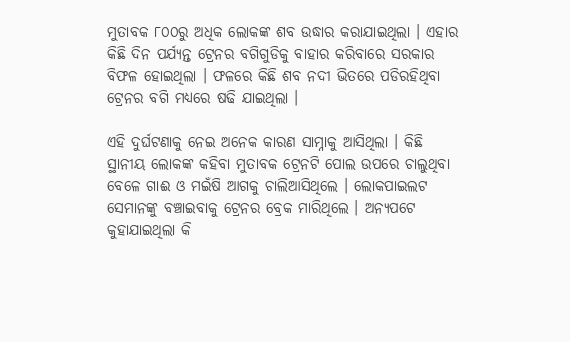ମୁତାବକ ୮୦୦ରୁ ଅଧିକ ଲୋକଙ୍କ ଶବ ଉଦ୍ଧାର କରାଯାଇଥିଲା । ଏହାର କିଛି ଦିନ ପର୍ଯ୍ୟନ୍ତ ଟ୍ରେନର ବଗିଗୁଡିକୁ ବାହାର କରିବାରେ ସରକାର ବିଫଳ ହୋଇଥିଲା । ଫଳରେ କିଛି ଶବ ନଦୀ ଭିତରେ ପଡିରହିଥିବା ଟ୍ରେନର ବଗି ମଧ୍ୟରେ ଷଢି ଯାଇଥିଲା ।

ଏହି ଦୁର୍ଘଟଣାକୁ ନେଇ ଅନେକ କାରଣ ସାମ୍ନାକୁ ଆସିଥିଲା । କିଛି ସ୍ଥାନୀୟ ଲୋକଙ୍କ କହିବା ମୁତାବକ ଟ୍ରେନଟି ପୋଲ ଉପରେ ଚାଲୁଥିବା ବେଳେ ଗାଈ ଓ ମଇଁଷି ଆଗକୁ ଚାଲିଆସିଥିଲେ । ଲୋକପାଇଲଟ ସେମାନଙ୍କୁ ବଞ୍ଚାଇବାକୁ ଟ୍ରେନର ବ୍ରେକ ମାରିଥିଲେ । ଅନ୍ୟପଟେ କୁହାଯାଇଥିଲା କି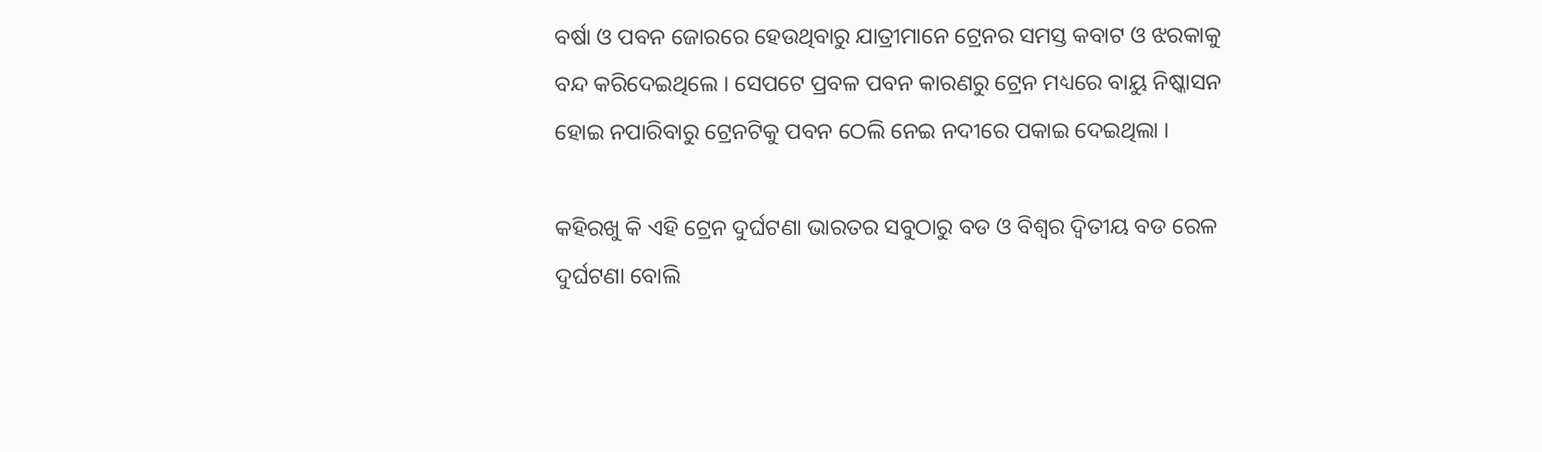ବର୍ଷା ଓ ପବନ ଜୋରରେ ହେଉଥିବାରୁ ଯାତ୍ରୀମାନେ ଟ୍ରେନର ସମସ୍ତ କବାଟ ଓ ଝରକାକୁ ବନ୍ଦ କରିଦେଇଥିଲେ । ସେପଟେ ପ୍ରବଳ ପବନ କାରଣରୁ ଟ୍ରେନ ମଧ୍ୟରେ ବାୟୁ ନିଷ୍କାସନ ହୋଇ ନପାରିବାରୁ ଟ୍ରେନଟିକୁ ପବନ ଠେଲି ନେଇ ନଦୀରେ ପକାଇ ଦେଇଥିଲା ।

କହିରଖୁ କି ଏହି ଟ୍ରେନ ଦୁର୍ଘଟଣା ଭାରତର ସବୁଠାରୁ ବଡ ଓ ବିଶ୍ୱର ଦ୍ୱିତୀୟ ବଡ ରେଳ ଦୁର୍ଘଟଣା ବୋଲି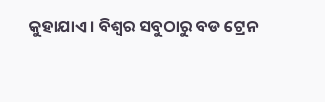କୁହାଯାଏ । ବିଶ୍ୱର ସବୁଠାରୁ ବଡ ଟ୍ରେନ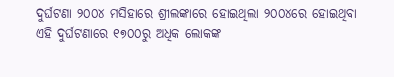ଦୁର୍ଘଟଣା ୨୦୦୪ ମସିହାରେ ଶ୍ରୀଲଙ୍କାରେ ହୋଇଥିଲା ୨୦୦୪ରେ ହୋଇଥିବା ଏହି ଦୁର୍ଘଟଣାରେ ୧୭୦୦ରୁ ଅଧିକ ଲୋକଙ୍କ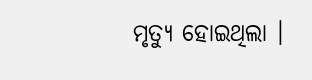ମୃତ୍ୟୁ ହୋଇଥିଲା ।